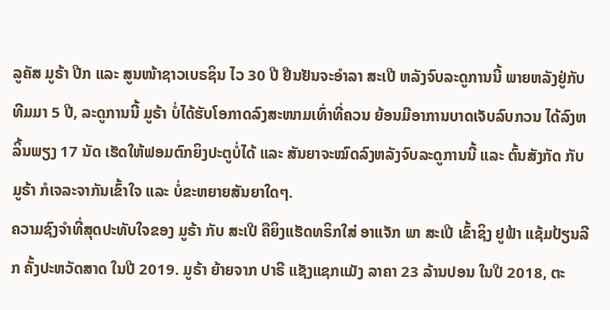ລູຄັສ ມູຣ້າ ປີກ ແລະ ສູນໜ້າຊາວເບຣຊິນ ໄວ 30 ປີ ຢືນຢັນຈະອຳລາ ສະເປີ ຫລັງຈົບລະດູການນີ້ ພາຍຫລັງຢູ່ກັບທີມມາ 5 ປີ, ລະດູການນີ້ ມູຣ້າ ບໍ່ໄດ້ຮັບໂອກາດລົງສະໜາມເທົ່າທີ່ຄວນ ຍ້ອນມີອາການບາດເຈັບລົບກວນ ໄດ້ລົງຫລິ້ນພຽງ 17 ນັດ ເຮັດໃຫ້ຟອມຕົກຍິງປະຕູບໍ່ໄດ້ ແລະ ສັນຍາຈະໝົດລົງຫລັງຈົບລະດູການນີ້ ແລະ ຕົ້ນສັງກັດ ກັບ ມູຣ້າ ກໍເຈລະຈາກັນເຂົ້າໃຈ ແລະ ບໍ່ຂະຫຍາຍສັນຍາໃດໆ.
ຄວາມຊົງຈຳທີ່ສຸດປະທັບໃຈຂອງ ມູຣ້າ ກັບ ສະເປີ ຄືຍິງແຮັດທຣິກໃສ່ ອາແຈັກ ພາ ສະເປີ ເຂົ້າຊິງ ຢູຟ້າ ແຊ້ມປ້ຽນລີກ ຄັ້ງປະຫວັດສາດ ໃນປີ 2019. ມູຣ້າ ຍ້າຍຈາກ ປາຣີ ແຊັງແຊກແມັງ ລາຄາ 23 ລ້ານປອນ ໃນປີ 2018, ຕະ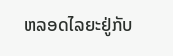ຫລອດໄລຍະຢູ່ກັບ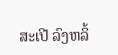ສະເປີ ລົງຫລິ້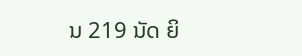ນ 219 ນັດ ຍິ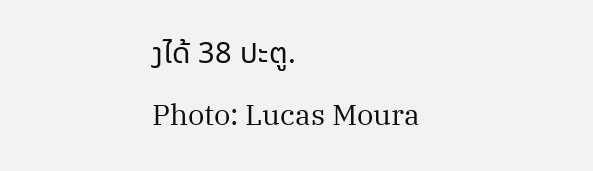ງໄດ້ 38 ປະຕູ.
Photo: Lucas Moura